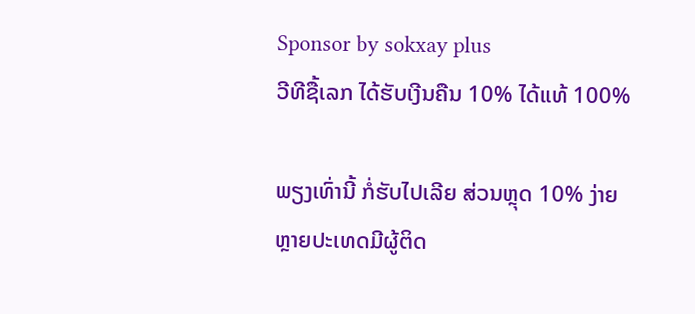Sponsor by sokxay plus
ວີທີຊື້ເລກ ໄດ້ຮັບເງີນຄືນ 10% ໄດ້ແທ້ 100%

ພຽງເທົ່ານີ້ ກໍ່ຮັບໄປເລີຍ ສ່ວນຫຼຸດ 10% ງ່າຍ
ຫຼາຍປະເທດມີຜູ້ຕິດ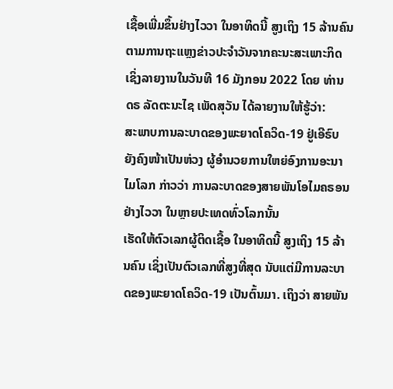ເຊື້ອເພີ່ມຂຶ້ນຢ່າງໄວວາ ໃນອາທິດນີ້ ສູງເຖິງ 15 ລ້ານຄົນ
ຕາມການຖະແຫຼງຂ່າວປະຈຳວັນຈາກຄະນະສະເພາະກິດ ເຊິ່ງລາຍງານໃນວັນທີ 16 ມັງກອນ 2022 ໂດຍ ທ່ານ ດຣ ລັດຕະນະໄຊ ເພັດສຸວັນ ໄດ້ລາຍງານໃຫ້ຮູ້ວ່າ:
ສະພາບການລະບາດຂອງພະຍາດໂຄວິດ-19 ຢູ່ເອີຣົບ ຍັງຄົງໜ້າເປັນຫ່ວງ ຜູ້ອຳນວຍການໃຫຍ່ອົງການອະນາໄມໂລກ ກ່າວວ່າ ການລະບາດຂອງສາຍພັນໂອໄມຄຣອນ ຢ່າງໄວວາ ໃນຫຼາຍປະເທດທົ່ວໂລກນັ້ນ
ເຮັດໃຫ້ຕົວເລກຜູ້ຕິດເຊື້ອ ໃນອາທິດນີ້ ສູງເຖິງ 15 ລ້ານຄົນ ເຊິ່ງເປັນຕົວເລກທີ່ສູງທີ່ສຸດ ນັບແຕ່ມີການລະບາດຂອງພະຍາດໂຄວິດ-19 ເປັນຕົ້ນມາ. ເຖິງວ່າ ສາຍພັນ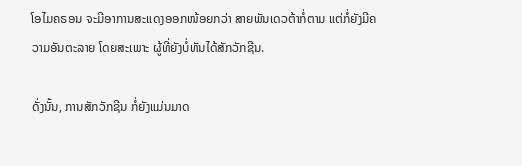ໂອໄມຄຣອນ ຈະມີອາການສະແດງອອກໜ້ອຍກວ່າ ສາຍພັນເດວຕ້າກໍ່ຕາມ ແຕ່ກໍ່ຍັງມີຄວາມອັນຕະລາຍ ໂດຍສະເພາະ ຜູ້ທີ່ຍັງບໍ່ທັນໄດ້ສັກວັກຊີນ.

ດັ່ງນັ້ນ, ການສັກວັກຊີນ ກໍ່ຍັງແມ່ນມາດ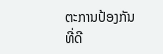ຕະການປ້ອງກັນທີ່ດີ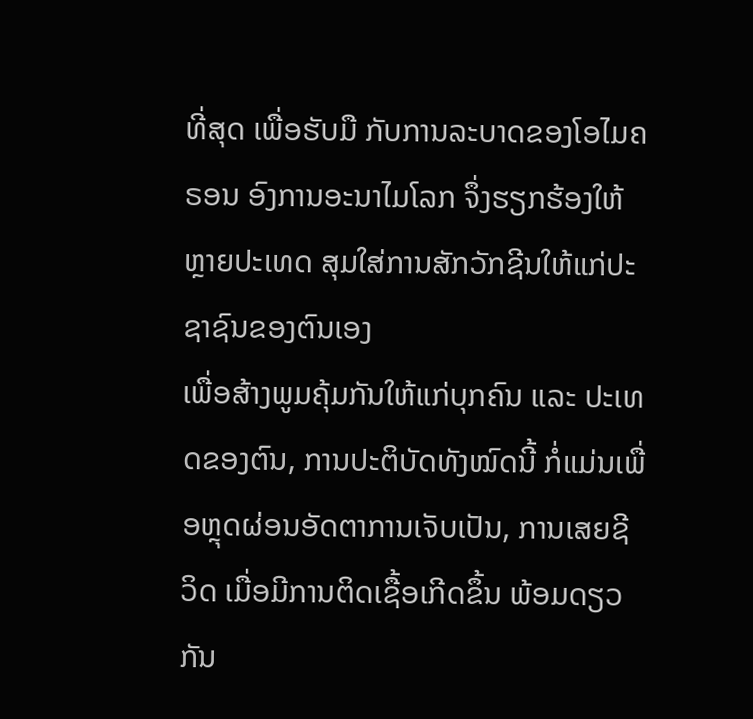ທີ່ສຸດ ເພື່ອຮັບມື ກັບການລະບາດຂອງໂອໄມຄຣອນ ອົງການອະນາໄມໂລກ ຈຶ່ງຮຽກຮ້ອງໃຫ້ ຫຼາຍປະເທດ ສຸມໃສ່ການສັກວັກຊີນໃຫ້ແກ່ປະຊາຊົນຂອງຕົນເອງ
ເພື່ອສ້າງພູມຄຸ້ມກັນໃຫ້ແກ່ບຸກຄົນ ແລະ ປະເທດຂອງຕົນ, ການປະຕິບັດທັງໝົດນີ້ ກໍ່ແມ່ນເພື່ອຫຼຸດຜ່ອນອັດຕາການເຈັບເປັນ, ການເສຍຊີວິດ ເມື່ອມີການຕິດເຊື້ອເກີດຂຶ້ນ ພ້ອມດຽວກັນ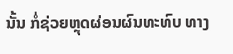ນັ້ນ ກໍ່ຊ່ວຍຫຼຸດຜ່ອນຜົນທະທົບ ທາງ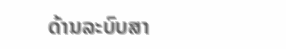ດ້ານລະບົບສາ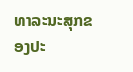ທາລະນະສຸກຂອງປະ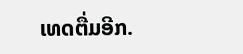ເທດຕື່ມອີກ.